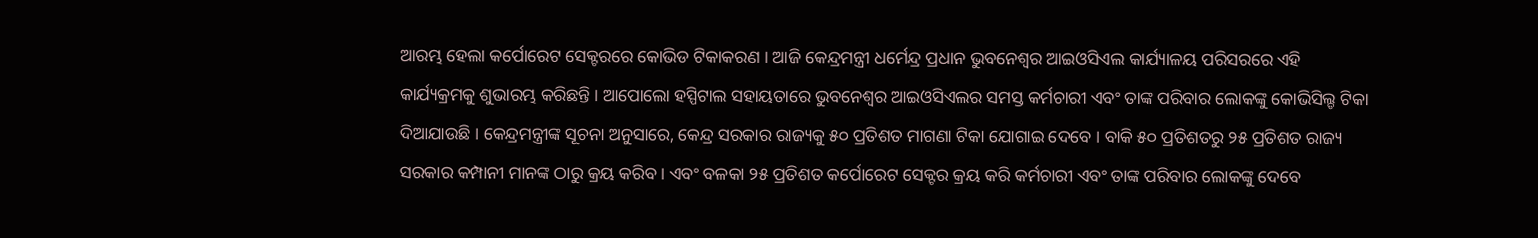ଆରମ୍ଭ ହେଲା କର୍ପୋରେଟ ସେକ୍ଟରରେ କୋଭିଡ ଟିକାକରଣ । ଆଜି କେନ୍ଦ୍ରମନ୍ତ୍ରୀ ଧର୍ମେନ୍ଦ୍ର ପ୍ରଧାନ ଭୁବନେଶ୍ୱର ଆଇଓସିଏଲ କାର୍ଯ୍ୟାଳୟ ପରିସରରେ ଏହି କାର୍ଯ୍ୟକ୍ରମକୁ ଶୁଭାରମ୍ଭ କରିଛନ୍ତି । ଆପୋଲୋ ହସ୍ପିଟାଲ ସହାୟତାରେ ଭୁବନେଶ୍ୱର ଆଇଓସିଏଲର ସମସ୍ତ କର୍ମଚାରୀ ଏବଂ ତାଙ୍କ ପରିବାର ଲୋକଙ୍କୁ କୋଭିସିଲ୍ଡ ଟିକା ଦିଆଯାଉଛି । କେନ୍ଦ୍ରମନ୍ତ୍ରୀଙ୍କ ସୂଚନା ଅନୁସାରେ, କେନ୍ଦ୍ର ସରକାର ରାଜ୍ୟକୁ ୫୦ ପ୍ରତିଶତ ମାଗଣା ଟିକା ଯୋଗାଇ ଦେବେ । ବାକି ୫୦ ପ୍ରତିଶତରୁ ୨୫ ପ୍ରତିଶତ ରାଜ୍ୟ ସରକାର କମ୍ପାନୀ ମାନଙ୍କ ଠାରୁ କ୍ରୟ କରିବ । ଏବଂ ବଳକା ୨୫ ପ୍ରତିଶତ କର୍ପୋରେଟ ସେକ୍ଟର କ୍ରୟ କରି କର୍ମଚାରୀ ଏବଂ ତାଙ୍କ ପରିବାର ଲୋକଙ୍କୁ ଦେବେ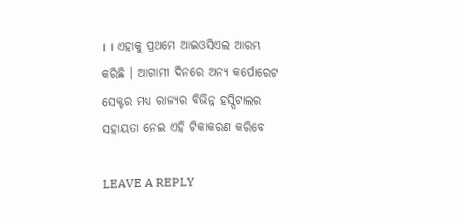। । ଏହାକୁ ପ୍ରଥମେ ଆଇଓସିଏଲ ଆରମ୍ଭ କରିଛି । ଆଗାମୀ ଦିନରେ ଅନ୍ୟ କର୍ପୋରେଟ ସେକ୍ଟର ମଧ୍ୟ ରାଜ୍ୟର ବିଭିନ୍ନ ହସ୍ପିଟାଲର ସହାୟତା ନେଇ ଏହି ଟିକାକରଣ କରିବେ

LEAVE A REPLY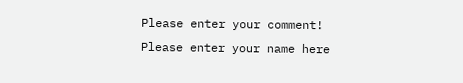Please enter your comment!
Please enter your name here